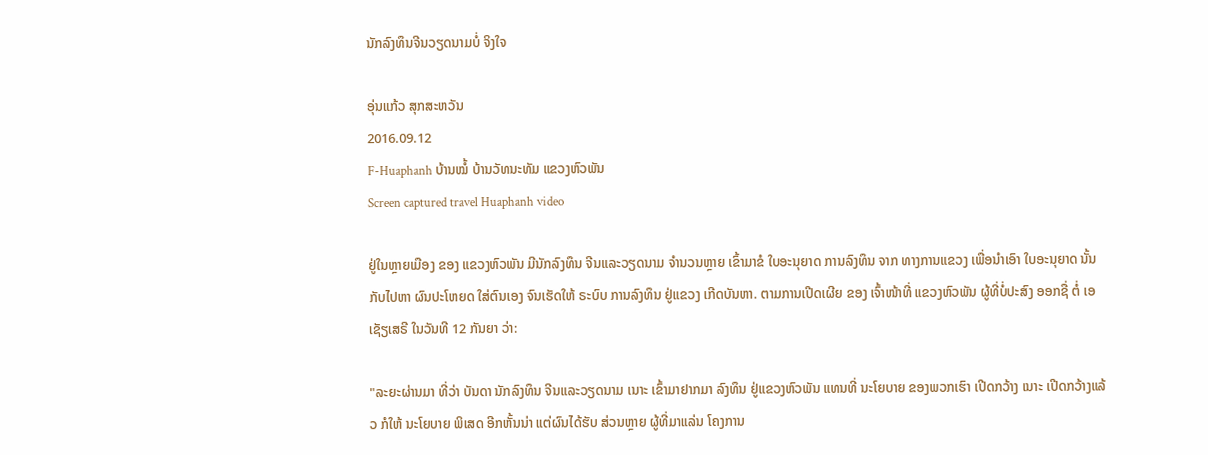ນັກລົງທຶນຈີນວຽດນາມບໍ່ ຈິງໃຈ

ອຸ່ນແກ້ວ ສຸກສະຫວັນ
2016.09.12
F-Huaphanh ບ້ານໝໍ້ ບ້ານວັທນະທັມ ແຂວງຫົວພັນ
Screen captured travel Huaphanh video

ຢູ່ໃນຫຼາຍເມືອງ ຂອງ ແຂວງຫົວພັນ ມີນັກລົງທຶນ ຈີນແລະວຽດນາມ ຈຳນວນຫຼາຍ ເຂົ້າມາຂໍ ໃບອະນຸຍາດ ການລົງທຶນ ຈາກ ທາງການແຂວງ ເພື່ອນຳເອົາ ໃບອະນຸຍາດ ນັ້ນ ກັບໄປຫາ ຜົນປະໂຫຍດ ໃສ່ຕົນເອງ ຈົນເຮັດໃຫ້ ຣະບົບ ການລົງທຶນ ຢູ່ແຂວງ ເກີດບັນຫາ. ຕາມການເປີດເຜີຍ ຂອງ ເຈົ້າໜ້າທີ່ ແຂວງຫົວພັນ ຜູ້ທີ່ບໍ່ປະສົງ ອອກຊື່ ຕໍ່ ເອເຊັຽເສຣີ ໃນວັນທີ 12 ກັນຍາ ວ່າ:

"ລະຍະຜ່ານມາ ທີ່ວ່າ ບັນດາ ນັກລົງທຶນ ຈີນແລະວຽດນາມ ເນາະ ເຂົ້າມາຢາກມາ ລົງທຶນ ຢູ່ແຂວງຫົວພັນ ແທນທີ່ ນະໂຍບາຍ ຂອງພວກເຮົາ ເປີດກວ້າງ ເນາະ ເປີດກວ້າງແລ້ວ ກໍໃຫ້ ນະໂຍບາຍ ພິເສດ ອີກຫັ້ນນ່າ ແຕ່ຜົນໄດ້ຮັບ ສ່ວນຫຼາຍ ຜູ້ທີ່ມາແລ່ນ ໂຄງການ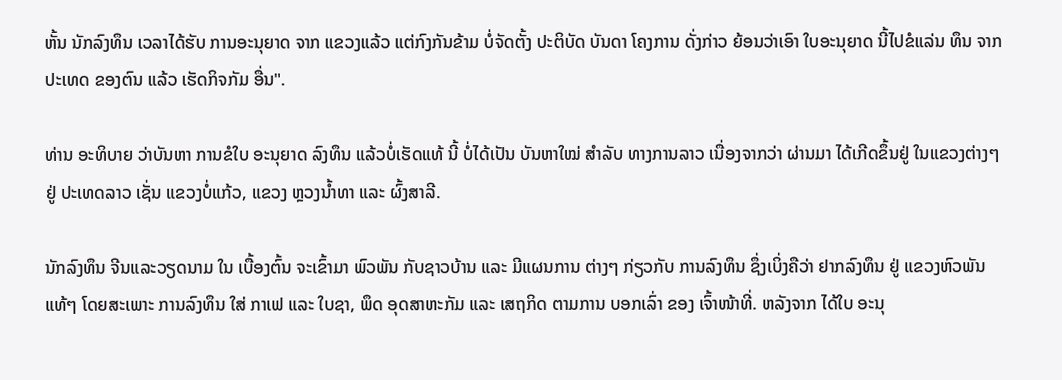ຫັ້ນ ນັກລົງທຶນ ເວລາໄດ້ຮັບ ການອະນຸຍາດ ຈາກ ແຂວງແລ້ວ ແຕ່ກົງກັນຂ້າມ ບໍ່ຈັດຕັ້ງ ປະຕິບັດ ບັນດາ ໂຄງການ ດັ່ງກ່າວ ຍ້ອນວ່າເອົາ ໃບອະນຸຍາດ ນີ້ໄປຂໍແລ່ນ ທຶນ ຈາກປະເທດ ຂອງຕົນ ແລ້ວ ເຮັດກິຈກັມ ອື່ນ".

ທ່ານ ອະທິບາຍ ວ່າບັນຫາ ການຂໍໃບ ອະນຸຍາດ ລົງທຶນ ແລ້ວບໍ່ເຮັດແທ້ ນີ້ ບໍ່ໄດ້ເປັນ ບັນຫາໃໝ່ ສຳລັບ ທາງການລາວ ເນື່ອງຈາກວ່າ ຜ່ານມາ ໄດ້ເກີດຂຶ້ນຢູ່ ໃນແຂວງຕ່າງໆ ຢູ່ ປະເທດລາວ ເຊັ່ນ ແຂວງບໍ່ແກ້ວ, ແຂວງ ຫຼວງນ້ຳທາ ແລະ ຜົ້ງສາລີ.

ນັກລົງທຶນ ຈີນແລະວຽດນາມ ໃນ ເບື້ອງຕົ້ນ ຈະເຂົ້າມາ ພົວພັນ ກັບຊາວບ້ານ ແລະ ມີແຜນການ ຕ່າງໆ ກ່ຽວກັບ ການລົງທຶນ ຊຶ່ງເບິ່ງຄືວ່າ ຢາກລົງທຶນ ຢູ່ ແຂວງຫົວພັນ ແທ້ໆ ໂດຍສະເພາະ ການລົງທຶນ ໃສ່ ກາເຟ ແລະ ໃບຊາ, ພຶດ ອຸດສາຫະກັມ ແລະ ເສຖກິດ ຕາມການ ບອກເລົ່າ ຂອງ ເຈົ້າໜ້າທີ່. ຫລັງຈາກ ໄດ້ໃບ ອະນຸ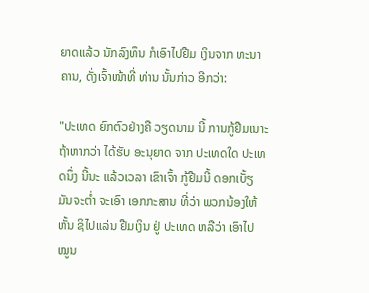ຍາດແລ້ວ ນັກລົງທຶນ ກໍເອົາໄປຢືມ ເງິນຈາກ ທະນາຄານ, ດັ່ງເຈົ້າໜ້າທີ່ ທ່ານ ນັ້ນກ່າວ ອີກວ່າ:

"ປະເທດ ຍົກຕົວຢ່າງຄື ວຽດນາມ ນີ້ ການກູ້ຢືມເນາະ ຖ້າຫາກວ່າ ໄດ້ຮັບ ອະນຸຍາດ ຈາກ ປະເທດໃດ ປະເທດນຶ່ງ ນີ້ນະ ແລ້ວເວລາ ເຂົາເຈົ້າ ກູ້ຢືມນີ້ ດອກເບັ້ຽ ມັນຈະຕ່ຳ ຈະເອົາ ເອກກະສານ ທີ່ວ່າ ພວກນ້ອງໃຫ້ ຫັ້ນ ຊິໄປແລ່ນ ຢືມເງິນ ຢູ່ ປະເທດ ຫລືວ່າ ເອົາໄປ ໝູນ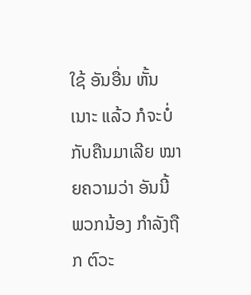ໃຊ້ ອັນອື່ນ ຫັ້ນເນາະ ແລ້ວ ກໍຈະບໍ່ ກັບຄືນມາເລີຍ ໝາຍຄວາມວ່າ ອັນນີ້ ພວກນ້ອງ ກຳລັງຖືກ ຕົວະ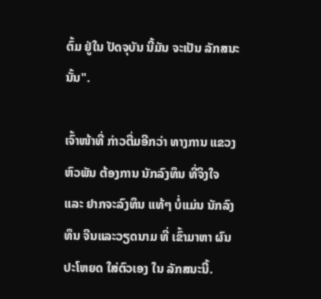ຕົ້ມ ຢູ່ໃນ ປັດຈຸບັນ ນີ້ມັນ ຈະເປັນ ລັກສນະ ນັ້ນ".

ເຈົ້າໜ້າທີ່ ກ່າວຕື່ມອີກວ່າ ທາງການ ແຂວງຫົວພັນ ຕ້ອງການ ນັກລົງທຶນ ທີ່ຈິງໃຈ ແລະ ຢາກຈະລົງທຶນ ແທ້ໆ ບໍ່ແມ່ນ ນັກລົງທຶນ ຈີນແລະວຽດນາມ ທີ່ ເຂົ້າມາຫາ ຜົນປະໂຫຍດ ໃສ່ຕົວເອງ ໃນ ລັກສນະນີ້.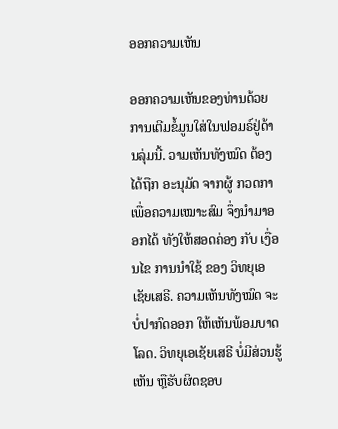ອອກຄວາມເຫັນ

ອອກຄວາມເຫັນຂອງທ່ານດ້ວຍການເຕີມຂໍ້ມູນໃສ່ໃນຟອມຣ໌ຢູ່ດ້ານລຸ່ມນີ້. ວາມເຫັນທັງໝົດ ຕ້ອງໄດ້ຖືກ ອະນຸມັດ ຈາກຜູ້ ກວດກາ ເພື່ອຄວາມເໝາະສົມ ຈຶ່ງນໍາມາອອກໄດ້ ທັງໃຫ້ສອດຄ່ອງ ກັບ ເງື່ອນໄຂ ການນຳໃຊ້ ຂອງ ວິທຍຸເອເຊັຍເສຣີ. ຄວາມເຫັນທັງໝົດ ຈະບໍ່ປາກົດອອກ ໃຫ້ເຫັນພ້ອມບາດໂລດ. ວິທຍຸເອເຊັຍເສຣີ ບໍ່ມີສ່ວນຮູ້ເຫັນ ຫຼືຮັບຜິດຊອບ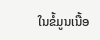ໃນຂໍ້ມູນເນື້ອ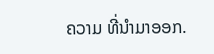ຄວາມ ທີ່ນໍາມາອອກ.